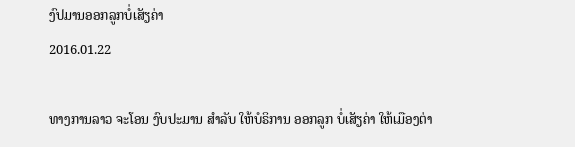ງົປມານອອກລູກບໍ່ເສັຽຄ່າ
2016.01.22

ທາງການລາວ ຈະໂອນ ງົບປະມານ ສຳລັບ ໃຫ້ບໍຣິການ ອອກລູກ ບໍ່ເສັຽຄ່າ ໃຫ້ເມືອງຕ່າ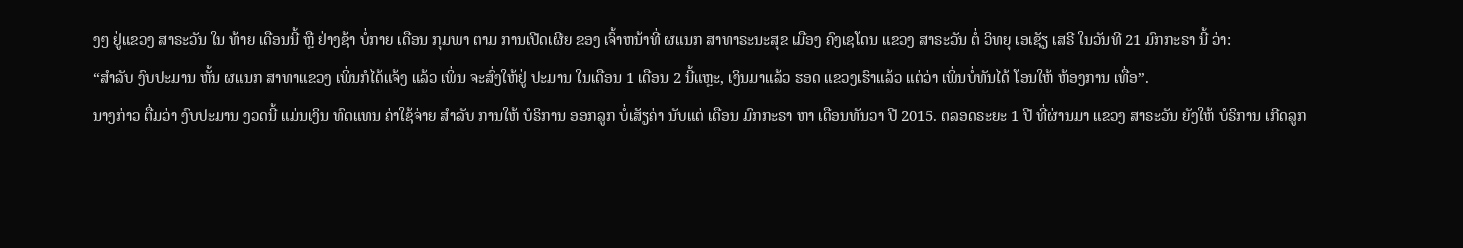ງໆ ຢູ່ແຂວງ ສາຣະວັນ ໃນ ທ້າຍ ເດືອນນີ້ ຫຼື ຢ່າງຊ້າ ບໍ່ກາຍ ເດືອນ ກຸມພາ ຕາມ ການເປີດເຜີຍ ຂອງ ເຈົ້າຫນ້າທີ່ ຜແນກ ສາທາຣະນະສຸຂ ເມືອງ ຄົງເຊໂດນ ແຂວງ ສາຣະວັນ ຕໍ່ ວິທຍຸ ເອເຊັຽ ເສຣີ ໃນວັນທີ 21 ມົກກະຣາ ນີ້ ວ່າ:
“ສຳລັບ ງົບປະມານ ຫັ້ນ ຜແນກ ສາທາແຂວງ ເພິ່ນກໍໄດ້ແຈ້ງ ແລ້ວ ເພິ່ນ ຈະສົ່ງໃຫ້ຢູ່ ປະມານ ໃນເດືອນ 1 ເດືອນ 2 ນີ້ແຫຼະ, ເງິນມາແລ້ວ ຮອດ ແຂວງເຮົາແລ້ວ ແຕ່ວ່າ ເພິ່ນບໍ່ທັນໄດ້ ໂອນໃຫ້ ຫ້ອງການ ເທື່ອ”.
ນາງກ່າວ ຕື່ມວ່າ ງົບປະມານ ງວດນີ້ ແມ່ນເງິນ ທົດແທນ ຄ່າໃຊ້ຈ່າຍ ສຳລັບ ການໃຫ້ ບໍຣິການ ອອກລູກ ບໍ່ເສັຽຄ່າ ນັບແຕ່ ເດືອນ ມົກກະຣາ ຫາ ເດືອນທັນວາ ປີ 2015. ຕລອດຣະຍະ 1 ປີ ທີ່ຜ່ານມາ ແຂວງ ສາຣະວັນ ຍັງໃຫ້ ບໍຣິການ ເກີດລູກ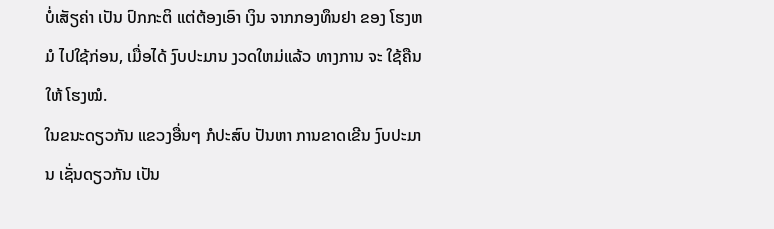ບໍ່ເສັຽຄ່າ ເປັນ ປົກກະຕິ ແຕ່ຕ້ອງເອົາ ເງິນ ຈາກກອງທຶນຢາ ຂອງ ໂຮງຫມໍ ໄປໃຊ້ກ່ອນ, ເມື່ອໄດ້ ງົບປະມານ ງວດໃຫມ່ແລ້ວ ທາງການ ຈະ ໃຊ້ຄືນໃຫ້ ໂຮງໝໍ.
ໃນຂນະດຽວກັນ ແຂວງອື່ນໆ ກໍປະສົບ ປັນຫາ ການຂາດເຂີນ ງົບປະມານ ເຊັ່ນດຽວກັນ ເປັນ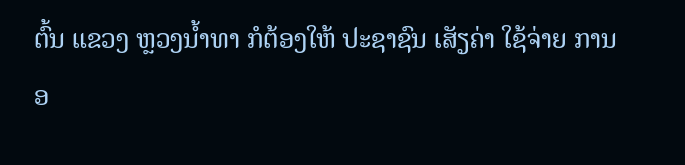ຕົ້ນ ແຂວງ ຫຼວງນ້ຳທາ ກໍຕ້ອງໃຫ້ ປະຊາຊົນ ເສັຽຄ່າ ໃຊ້ຈ່າຍ ການອ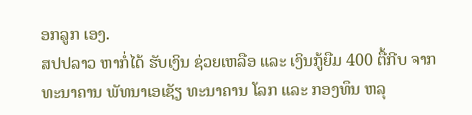ອກລູກ ເອງ.
ສປປລາວ ຫາກໍ່ໄດ້ ຮັບເງິນ ຊ່ວຍເຫລືອ ແລະ ເງິນກູ້ຍືມ 400 ຕື້ກີບ ຈາກ ທະນາຄານ ພັທນາເອເຊັຽ ທະນາຄານ ໂລກ ແລະ ກອງທຶນ ຫລຸ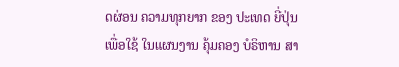ດຜ່ອນ ຄວາມທຸກຍາກ ຂອງ ປະເທດ ຍີ່ປຸ່ນ ເພື່ອໃຊ້ ໃນແຜນງານ ຄຸ້ມຄອງ ບໍຣິຫານ ສາ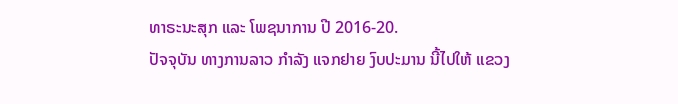ທາຣະນະສຸກ ແລະ ໂພຊນາການ ປີ 2016-20.
ປັຈຈຸບັນ ທາງການລາວ ກຳລັງ ແຈກຢາຍ ງົບປະມານ ນີ້ໄປໃຫ້ ແຂວງ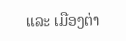ແລະ ເມືອງຕ່າ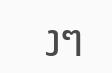ງໆ